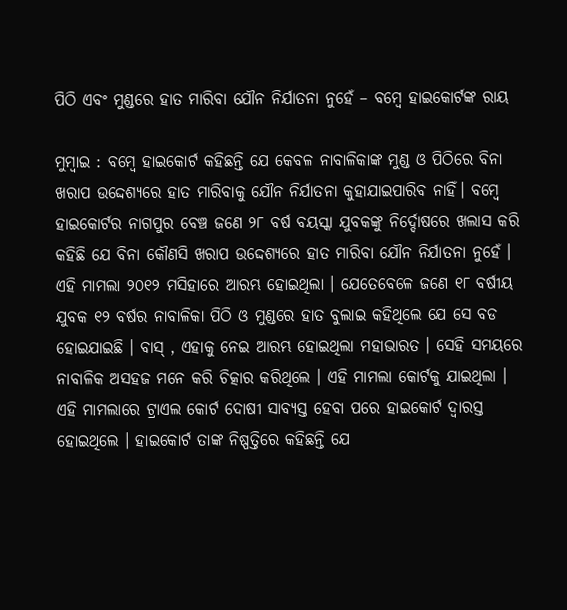ପିଠି ଏବଂ ମୁଣ୍ଡରେ ହାତ ମାରିବା ଯୌନ ନିର୍ଯାତନା ନୁହେଁ – ବମ୍ବେ ହାଇକୋର୍ଟଙ୍କ ରାୟ

ମୁମ୍ବାଇ : ବମ୍ବେ ହାଇକୋର୍ଟ କହିଛନ୍ତି ଯେ କେବଳ ନାବାଳିକାଙ୍କ ମୁଣ୍ଡ ଓ ପିଠିରେ ବିନା ଖରାପ ଉଦ୍ଦେଶ୍ୟରେ ହାତ ମାରିବାକୁ ଯୌନ ନିର୍ଯାତନା କୁହାଯାଇପାରିବ ନାହିଁ। ବମ୍ବେ ହାଇକୋର୍ଟର ନାଗପୁର ବେଞ୍ଚ ଜଣେ ୨୮ ବର୍ଷ ବୟସ୍କା ଯୁବକଙ୍କୁ ନିର୍ଦ୍ଦୋଷରେ ଖଲାସ କରି କହିଛି ଯେ ବିନା କୌଣସି ଖରାପ ଉଦ୍ଦେଶ୍ୟରେ ହାତ ମାରିବା ଯୌନ ନିର୍ଯାତନା ନୁହେଁ । ଏହି ମାମଲା ୨୦୧୨ ମସିହାରେ ଆରମ୍ଭ ହୋଇଥିଲା । ଯେତେବେଳେ ଜଣେ ୧୮ ବର୍ଷୀୟ ଯୁବକ ୧୨ ବର୍ଷର ନାବାଳିକା ପିଠି ଓ ମୁଣ୍ଡରେ ହାତ ବୁଲାଇ କହିଥିଲେ ଯେ ସେ ବଡ ହୋଇଯାଇଛି । ବାସ୍ , ଏହାକୁ ନେଇ ଆରମ୍ଭ ହୋଇଥିଲା ମହାଭାରତ । ସେହି ସମୟରେ ନାବାଳିକ ଅସହଜ ମନେ କରି ଚିତ୍କାର କରିଥିଲେ । ଏହି ମାମଲା କୋର୍ଟକୁ ଯାଇଥିଲା । ଏହି ମାମଲାରେ ଟ୍ରାଏଲ କୋର୍ଟ ଦୋଷୀ ସାବ୍ୟସ୍ତ ହେବା ପରେ ହାଇକୋର୍ଟ ଦ୍ୱାରସ୍ତ ହୋଇଥିଲେ । ହାଇକୋର୍ଟ ତାଙ୍କ ନିଷ୍ପତ୍ତିରେ କହିଛନ୍ତି ଯେ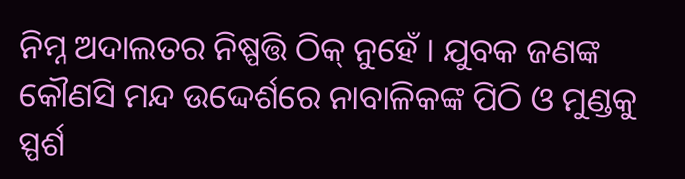ନିମ୍ନ ଅଦାଲତର ନିଷ୍ପତ୍ତି ଠିକ୍ ନୁହେଁ । ଯୁବକ ଜଣଙ୍କ କୌଣସି ମନ୍ଦ ଉଦ୍ଦେର୍ଶରେ ନାବାଳିକଙ୍କ ପିଠି ଓ ମୁଣ୍ଡକୁ ସ୍ପର୍ଶ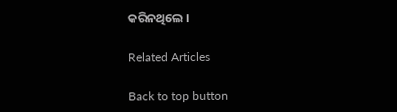କରିନଥିଲେ ।

Related Articles

Back to top button